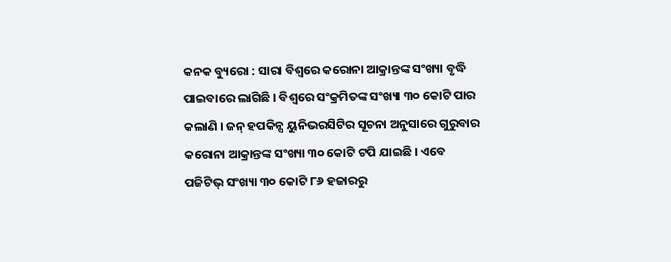କନକ ବ୍ୟୁରୋ : ସାରା ବିଶ୍ୱରେ କରୋନା ଆକ୍ରାନ୍ତଙ୍କ ସଂଖ୍ୟା ବୃଦ୍ଧି ପାଇବାରେ ଲାଗିଛି । ବିଶ୍ୱରେ ସଂକ୍ରମିତଙ୍କ ସଂଖ୍ୟା ୩୦ କୋଟି ପାର କଲାଣି । ଜନ୍ ହପକିନ୍ସ ୟୁନିଭରସିଟିର ସୂଚନା ଅନୁସାରେ ଗୁରୁବାର କରୋନା ଆକ୍ରାନ୍ତଙ୍କ ସଂଖ୍ୟା ୩୦ କୋଟି ଟପି ଯାଇଛି । ଏବେ ପଜିଟିଭ୍ ସଂଖ୍ୟା ୩୦ କୋଟି ୮୬ ହଜାରରୁ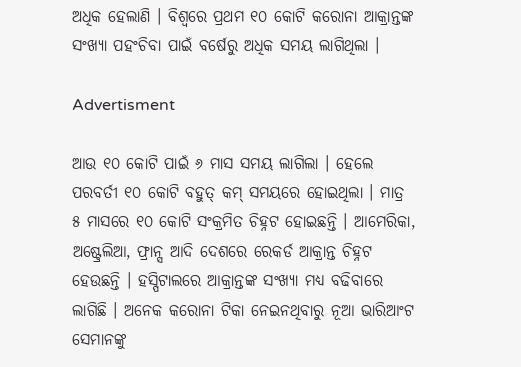ଅଧିକ ହେଲାଣି । ବିଶ୍ୱରେ ପ୍ରଥମ ୧୦ କୋଟି କରୋନା ଆକ୍ରାନ୍ତଙ୍କ ସଂଖ୍ୟା ପହଂଚିବା ପାଇଁ ବର୍ଷେରୁ ଅଧିକ ସମୟ ଲାଗିଥିଲା ।

Advertisment

ଆଉ ୧୦ କୋଟି ପାଇଁ ୬ ମାସ ସମୟ ଲାଗିଲା । ହେଲେ ପରବର୍ତୀ ୧୦ କୋଟି ବହୁତ୍ କମ୍ ସମୟରେ ହୋଇଥିଲା । ମାତ୍ର ୫ ମାସରେ ୧୦ କୋଟି ସଂକ୍ରମିତ ଚିହ୍ନଟ ହୋଇଛନ୍ତି । ଆମେରିକା, ଅଷ୍ଟ୍ରେଲିଆ, ଫ୍ରାନ୍ସ ଆଦି ଦେଶରେ ରେକର୍ଡ ଆକ୍ରାନ୍ତ ଚିହ୍ନଟ ହେଉଛନ୍ତି । ହସ୍ପିଟାଲରେ ଆକ୍ରାନ୍ତଙ୍କ ସଂଖ୍ୟା ମଧ୍ୟ ବଢିବାରେ ଲାଗିଛି । ଅନେକ କରୋନା ଟିକା ନେଇନଥିବାରୁ ନୂଆ ଭାରିଆଂଟ ସେମାନଙ୍କୁ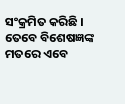ସଂକ୍ରମିତ କରିଛି । ତେବେ ବିଶେଷଜ୍ଞଙ୍କ ମତରେ ଏବେ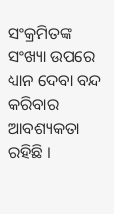ସଂକ୍ରମିତଙ୍କ ସଂଖ୍ୟା ଉପରେ ଧ୍ୟାନ ଦେବା ବନ୍ଦ କରିବାର ଆବଶ୍ୟକତା ରହିଛି ।